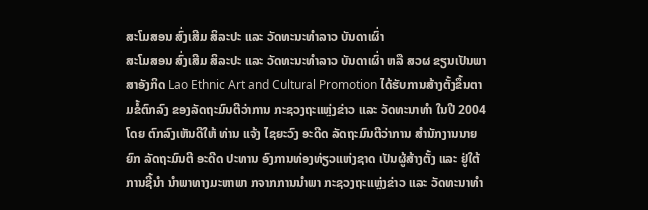ສະໂມສອນ ສົ່ງເສີມ ສິລະປະ ແລະ ວັດທະນະທຳລາວ ບັນດາເຜົ່າ
ສະໂມສອນ ສົ່ງເສີມ ສິລະປະ ແລະ ວັດທະນະທຳລາວ ບັນດາເຜົ່າ ຫລື ສວຜ ຂຽນເປັນພາສາອັງກິດ Lao Ethnic Art and Cultural Promotion ໄດ້ຮັບການສ້າງຕັ້ງຂຶ້ນຕາມຂໍ້ຕົກລົງ ຂອງລັດຖະມົນຕີວ່າການ ກະຊວງຖະແຫຼ່ງຂ່າວ ແລະ ວັດທະນາທຳ ໃນປີ 2004 ໂດຍ ຕົກລົງເຫັນດີໃຫ້ ທ່ານ ແຈ້ງ ໄຊຍະວົງ ອະດີດ ລັດຖະມົນຕີວ່າການ ສຳນັກງານນາຍຍົກ ລັດຖະມົນຕີ ອະດີດ ປະທານ ອົງການທ່ອງທ່ຽວແຫ່ງຊາດ ເປັນຜູ້ສ້າງຕັ້ງ ແລະ ຢູ່ໃຕ້ ການຊີ້ນຳ ນຳພາທາງມະຫາພາ ກຈາກການນຳພາ ກະຊວງຖະແຫຼ່ງຂ່າວ ແລະ ວັດທະນາທຳ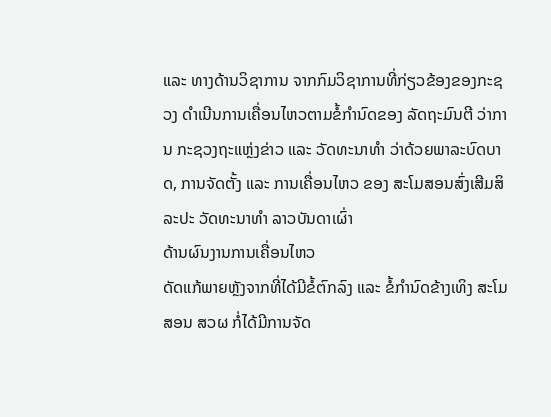ແລະ ທາງດ້ານວິຊາການ ຈາກກົມວິຊາການທີ່ກ່ຽວຂ້ອງຂອງກະຊວງ ດຳເນີນການເຄື່ອນໄຫວຕາມຂໍ້ກຳນົດຂອງ ລັດຖະມົນຕີ ວ່າການ ກະຊວງຖະແຫຼ່ງຂ່າວ ແລະ ວັດທະນາທຳ ວ່າດ້ວຍພາລະບົດບາດ, ການຈັດຕັ້ງ ແລະ ການເຄື່ອນໄຫວ ຂອງ ສະໂມສອນສົ່ງເສີມສິລະປະ ວັດທະນາທຳ ລາວບັນດາເຜົ່າ
ດ້ານຜົນງານການເຄື່ອນໄຫວ
ດັດແກ້ພາຍຫຼັງຈາກທີ່ໄດ້ມີຂໍ້ຕົກລົງ ແລະ ຂໍ້ກຳນົດຂ້າງເທິງ ສະໂມສອນ ສວຜ ກໍ່ໄດ້ມີການຈັດ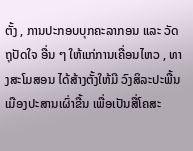ຕັ້ງ , ການປະກອບບຸກຄະລາກອນ ແລະ ວັດຖຸປັດໃຈ ອື່ນ ໆ ໃຫ້ແກ່ການເຄື່ອນໄຫວ , ທາງສະໂມສອນ ໄດ້ສ້າງຕັ້ງໃຫ້ມີ ວົງສິລະປະພື້ນ ເມືອງປະສານເຜົ່າຂື້ນ ເພື່ອເປັນສື່ໂຄສະ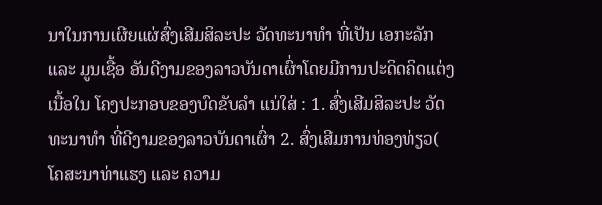ນາໃນການເຜີຍແຜ່ສົ່ງເສີມສິລະປະ ວັດທະນາທຳ ທີ່ເປັນ ເອກະລັກ ແລະ ມູນເຊື້ອ ອັນດີງາມຂອງລາວບັນດາເຜົ່າໂດຍມີການປະດິດຄິດແຕ່ງ ເນື້ອໃນ ໂຄງປະກອບຂອງບົດຂັບລຳ ແນ່ໃສ່ : 1. ສົ່ງເສີມສິລະປະ ວັດທະນາທຳ ທີ່ດີງາມຂອງລາວບັນດາເຜົ່າ 2. ສົ່ງເສີມການທ່ອງທ່ຽວ( ໂຄສະນາທ່າແຮງ ແລະ ຄວາມ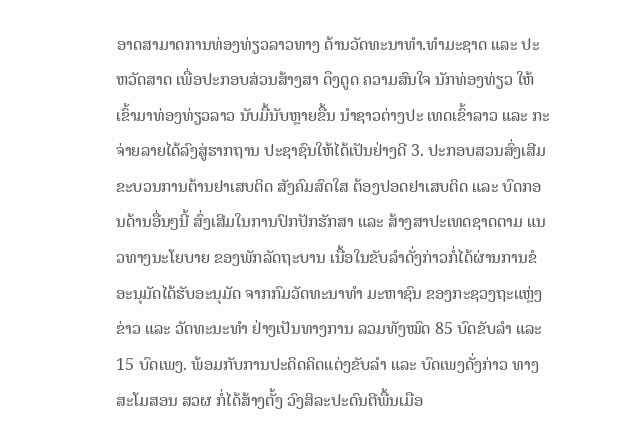ອາດສາມາດການທ່ອງທ່ຽວລາວທາງ ດ້ານວັດທະນາທຳ.ທຳມະຊາດ ແລະ ປະຫວັດສາດ ເພື່ອປະກອບສ່ວນສ້າງສາ ດຶງດູດ ຄວາມສົນໃຈ ນັກທ່ອງທ່ຽວ ໃຫ້ເຂົ້າມາທ່ອງທ່ຽວລາວ ນັບມື້ນັບຫຼາຍຂື້ນ ນຳຊາວຕ່າງປະ ເທດເຂົ້າລາວ ແລະ ກະຈ່າຍລາຍໄດ້ລົງສູ່ຮາກຖານ ປະຊາຊົນໃຫ້ໄດ້ເປັນຢ່າງດີ 3. ປະກອບສວນສົ່ງເສີມຂະບວນການຕ້ານຢາເສບຕິດ ສັງຄົມສົດໃສ ຕ້ອງປອດຢາເສບຕິດ ແລະ ບົດກອນດ້ານອື່ນໆນີ້ ສົ່ງເສີມໃນການປົກປັກຮັກສາ ແລະ ສ້າງສາປະເທດຊາດຕາມ ແນວທາງນະໂຍບາຍ ຂອງພັກລັດຖະບານ ເນື້ອໃນຂັບລຳດັ່ງກ່າວກໍ່ໄດ້ຜ່ານການຂໍອະນຸມັດໄດ້ຮັບອະນຸມັດ ຈາກກົມວັດທະນາທຳ ມະຫາຊົນ ຂອງກະຊວງຖະແຫຼ່ງຂ່າວ ແລະ ວັດທະນະທຳ ຢ່າງເປັນທາງການ ລວມທັງໝົດ 85 ບົດຂັບລຳ ແລະ 15 ບົດເພງ. ພ້ອມກັບການປະດິດຄິດແຕ່ງຂັບລຳ ແລະ ບົດເພງດັ່ງກ່າວ ທາງ ສະໂມສອນ ສວຜ ກໍ່ໄດ້ສ້າງຕັ້ງ ວົງສິລະປະດົນຕີພື້ນເມືອ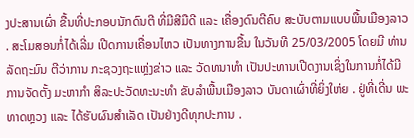ງປະສານເຜົ່າ ຂື້ນທີ່ປະກອບນັກດົນຕີ ທີ່ມີສີມືດີ ແລະ ເຄື່ອງດົນຕີຄົບ ສະບັບຕາມແບບພື້ນເມືອງລາວ . ສະໂມສອນກໍ່ໄດ້ເລີ່ມ ເປີດການເຄື່ອນໄຫວ ເປັນທາງການຂື້ນ ໃນວັນທີ 25/03/2005 ໂດຍມີ ທ່ານ ລັດຖະມົນ ຕີວ່າການ ກະຊວງຖະແຫຼ່ງຂ່າວ ແລະ ວັດທນາທຳ ເປັນປະທານເປີດງານເຊິ່ງໃນການກໍ່ໄດ້ມີການຈັດຕັ້ງ ມະຫາກຳ ສິລະປະວັດທະນະທຳ ຂັບລຳພື້ນເມືອງລາວ ບັນດາເຜົ່າທີ່ຍິ່ງໃຫ່ຍ . ຢູ່ທີ່ເດີ່ນ ພະທາດຫຼວງ ແລະ ໄດ້ຮັບຜົນສຳເລັດ ເປັນຢ່າງດີທຸກປະການ .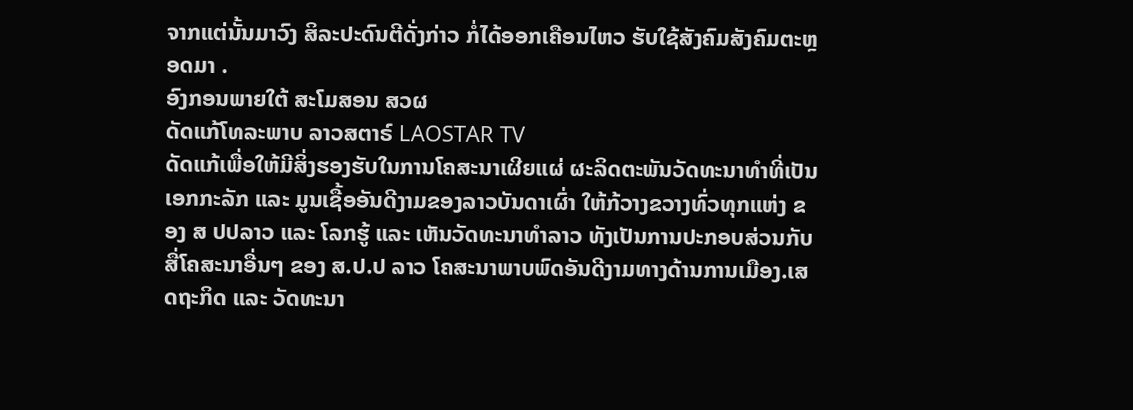ຈາກແຕ່ນັ້ນມາວົງ ສິລະປະດົນຕີດັ່ງກ່າວ ກໍ່ໄດ້ອອກເຄືອນໄຫວ ຮັບໃຊ້ສັງຄົມສັງຄົມຕະຫຼອດມາ .
ອົງກອນພາຍໃຕ້ ສະໂມສອນ ສວຜ
ດັດແກ້ໂທລະພາບ ລາວສຕາຣ໌ LAOSTAR TV
ດັດແກ້ເພື່ອໃຫ້ມີສິ່ງຮອງຮັບໃນການໂຄສະນາເຜີຍແຜ່ ຜະລິດຕະພັນວັດທະນາທຳທີ່ເປັນເອກກະລັກ ແລະ ມູນເຊື້ອອັນດີງາມຂອງລາວບັນດາເຜົ່າ ໃຫ້ກ້ວາງຂວາງທົ່ວທຸກແຫ່ງ ຂອງ ສ ປປລາວ ແລະ ໂລກຮູ້ ແລະ ເຫັນວັດທະນາທຳລາວ ທັງເປັນການປະກອບສ່ວນກັບສື່ໂຄສະນາອື່ນໆ ຂອງ ສ.ປ.ປ ລາວ ໂຄສະນາພາບພົດອັນດີງາມທາງດ້ານການເມືອງ.ເສດຖະກິດ ແລະ ວັດທະນາ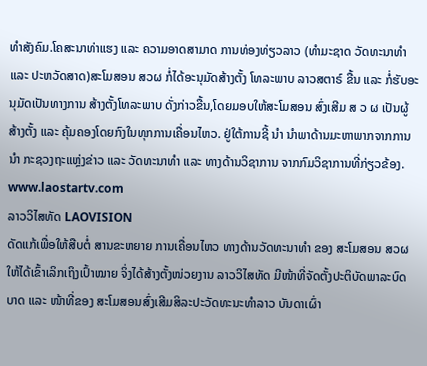ທຳສັງຄົມ.ໂຄສະນາທ່າແຮງ ແລະ ຄວາມອາດສາມາດ ການທ່ອງທ່ຽວລາວ (ທຳມະຊາດ ວັດທະນາທຳ ແລະ ປະຫວັດສາດ)ສະໂມສອນ ສວຜ ກໍ່ໄດ້ອະນຸມັດສ້າງຕັ້ງ ໂທລະພາບ ລາວສຕາຣ໌ ຂື້ນ ແລະ ກໍ່ຮັບອະນຸມັດເປັນທາງການ ສ້າງຕັ້ງໂທລະພາບ ດັ່ງກ່າວຂື້ນ,ໂດຍມອບໃຫ້ສະໂມສອນ ສົ່ງເສີມ ສ ວ ຜ ເປັນຜູ້ສ້າງຕັ້ງ ແລະ ຄຸ້ມຄອງໂດຍກົງໃນທຸກການເຄື່ອນໄຫວ. ຢູ່ໃຕ້ການຊີ້ ນຳ ນຳພາດ້ານມະຫາພາກຈາກການນຳ ກະຊວງຖະແຫຼ່ງຂ່າວ ແລະ ວັດທະນາທຳ ແລະ ທາງດ້ານວິຊາການ ຈາກກົມວິຊາການທີ່ກ່ຽວຂ້ອງ. www.laostartv.com
ລາວວິໄສທັດ LAOVISION
ດັດແກ້ເພື່ອໃຫ້ສືບຕໍ່ ສານຂະຫຍາຍ ການເຄື່ອນໄຫວ ທາງດ້ານວັດທະນາທຳ ຂອງ ສະໂມສອນ ສວຜ ໃຫ້ໄດ້ເຂົ້າເລິກເຖິງເປົ້າໝາຍ ຈິ່ງໄດ້ສ້າງຕັ້ງໜ່ວຍງານ ລາວວິໄສທັດ ມີໜ້າທີ່ຈັດຕັ້ງປະຕິບັດພາລະບົດບາດ ແລະ ໜ້າທີ່ຂອງ ສະໂມສອນສົ່ງເສີມສິລະປະວັດທະນະທຳລາວ ບັນດາເຜົ່າ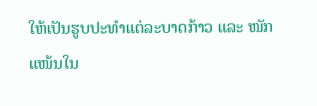ໃຫ້ເປັນຮູບປະທຳແຕ່ລະບາດກ້າວ ແລະ ໜັກແໜ້ນໃນ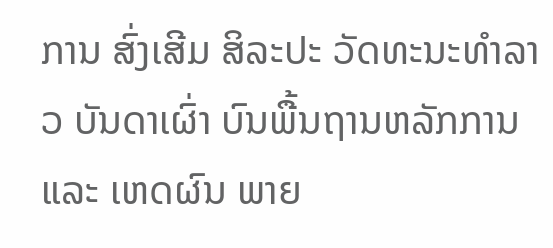ການ ສົ່ງເສີມ ສິລະປະ ວັດທະນະທຳລາວ ບັນດາເຜົ່າ ບົນພື້ນຖານຫລັກການ ແລະ ເຫດຜົນ ພາຍ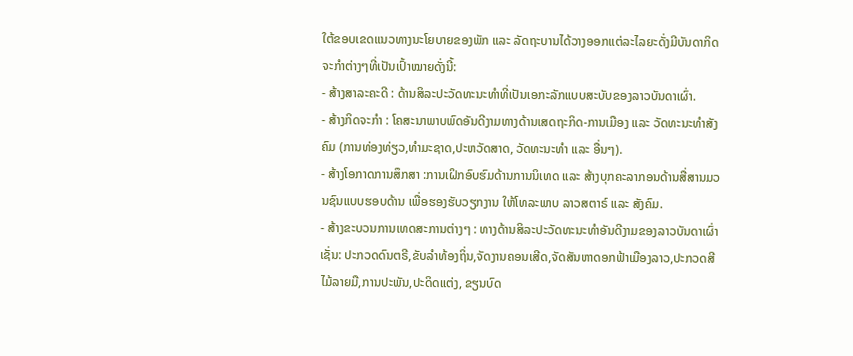ໃຕ້ຂອບເຂດແນວທາງນະໂຍບາຍຂອງພັກ ແລະ ລັດຖະບານໄດ້ວາງອອກແຕ່ລະໄລຍະດັ່ງມີບັນດາກິດຈະກຳຕ່າງໆທີ່ເປັນເປົ້າໝາຍດັ່ງນີ້:
- ສ້າງສາລະຄະດີ : ດ້ານສິລະປະວັດທະນະທຳທີ່ເປັນເອກະລັກແບບສະບັບຂອງລາວບັນດາເຜົ່າ.
- ສ້າງກິດຈະກຳ : ໂຄສະນາພາບພົດອັນດີງາມທາງດ້ານເສດຖະກິດ-ການເມືອງ ແລະ ວັດທະນະທຳສັງຄົມ (ການທ່ອງທ່ຽວ,ທຳມະຊາດ,ປະຫວັດສາດ, ວັດທະນະທຳ ແລະ ອື່ນໆ).
- ສ້າງໂອກາດການສຶກສາ :ການເຝິກອົບຮົມດ້ານການນິເທດ ແລະ ສ້າງບຸກຄະລາກອນດ້ານສື່ສານມວນຊົນແບບຮອບດ້ານ ເພື່ອຮອງຮັບວຽກງານ ໃຫ້ໂທລະພາບ ລາວສຕາຣ໌ ແລະ ສັງຄົມ.
- ສ້າງຂະບວນການເທດສະການຕ່າງໆ : ທາງດ້ານສິລະປະວັດທະນະທຳອັນດີງາມຂອງລາວບັນດາເຜົ່າເຊັ່ນ: ປະກວດດົນຕຣີ,ຂັບລຳທ້ອງຖິ່ນ,ຈັດງານຄອນເສີດ,ຈັດສັນຫາດອກຟ້າເມືອງລາວ,ປະກວດສີໄມ້ລາຍມື,ການປະພັນ,ປະດິດແຕ່ງ, ຂຽນບົດ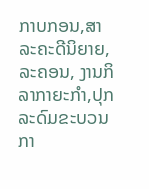ກາບກອນ,ສາລະຄະດີນິຍາຍ, ລະຄອນ, ງານກິລາກາຍະກຳ,ປຸກລະດົມຂະບວນກາ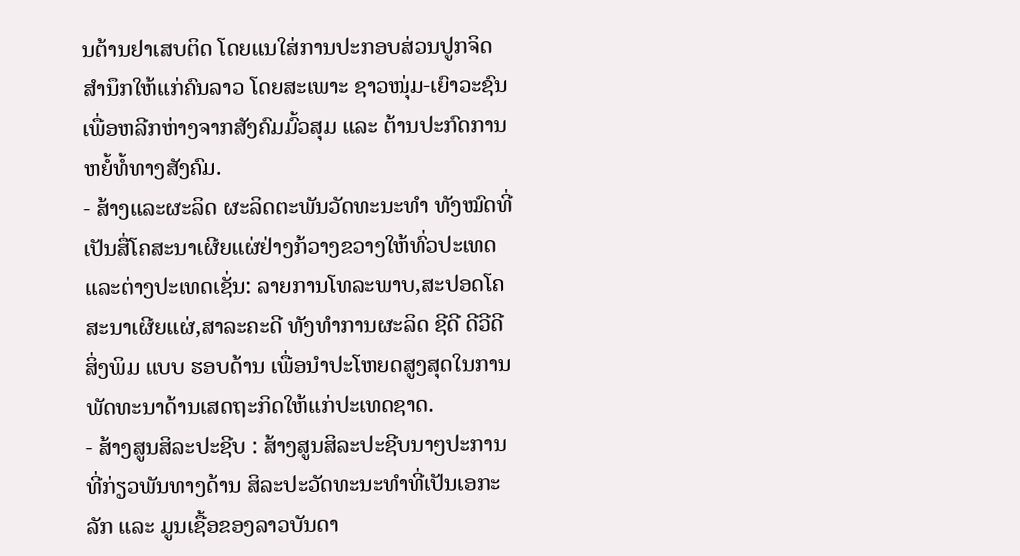ນຕ້ານຢາເສບຕິດ ໂດຍແນໃສ່ການປະກອບສ່ວນປູກຈິດສຳນຶກໃຫ້ແກ່ຄົນລາວ ໂດຍສະເພາະ ຊາວໜຸ່ມ-ເຍົາວະຊົນ ເພື່ອຫລີກຫ່າງຈາກສັງຄົມມົ້ວສຸມ ແລະ ຕ້ານປະກົດການຫຍໍ້ທໍ້ທາງສັງຄົມ.
- ສ້າງແລະຜະລິດ ຜະລິດຕະພັນວັດທະນະທຳ ທັງໝົດທີ່ເປັນສື່ໂຄສະນາເຜີຍແຜ່ຢ່າງກ້ວາງຂວາງໃຫ້ທົ່ວປະເທດແລະຕ່າງປະເທດເຊັ່ນ: ລາຍການໂທລະພາບ,ສະປອດໂຄສະນາເຜີຍແຜ່,ສາລະຄະດີ ທັງທຳການຜະລິດ ຊີດີ ດີວີດີ ສິ່ງພິມ ແບບ ຮອບດ້ານ ເພື່ອນຳປະໂຫຍດສູງສຸດໃນການພັດທະນາດ້ານເສດຖະກິດໃຫ້ແກ່ປະເທດຊາດ.
- ສ້າງສູນສິລະປະຊີບ : ສ້າງສູນສິລະປະຊີບນາໆປະການທີ່ກ່ຽວພັນທາງດ້ານ ສິລະປະວັດທະນະທຳທີ່ເປັນເອກະລັກ ແລະ ມູນເຊື້ອຂອງລາວບັນດາ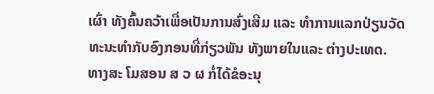ເຜົ່າ ທັງຄົ້ນຄວ້າເພື່ອເປັນການສົ່ງເສີມ ແລະ ທຳການແລກປ່ຽນວັດທະນະທຳກັບອົງກອນທີ່ກ່ຽວພັນ ທັງພາຍໃນແລະ ຕ່າງປະເທດ.
ທາງສະ ໂມສອນ ສ ວ ຜ ກໍ່ໄດ້ຂໍອະນຸ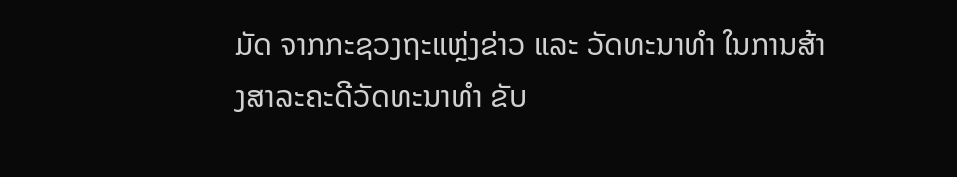ມັດ ຈາກກະຊວງຖະແຫຼ່ງຂ່າວ ແລະ ວັດທະນາທຳ ໃນການສ້າງສາລະຄະດີວັດທະນາທຳ ຂັບ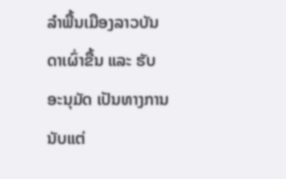ລຳພື້ນເມືອງລາວບັນດາເຜົ່າຂື້ນ ແລະ ຮັບອະນຸມັດ ເປັນທາງການນັບແຕ່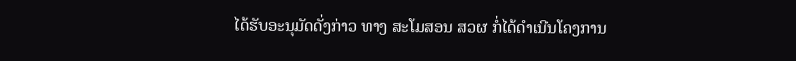ໄດ້ຮັບອະນຸມັດດັ່ງກ່າວ ທາງ ສະໂມສອນ ສວຜ ກໍ່ໄດ້ດຳເນີນໂຄງການ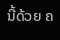ນີ້ດ້ວຍ ຄ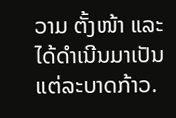ວາມ ຕັ້ງໜ້າ ແລະ ໄດ້ດຳເນີນມາເປັນແຕ່ລະບາດກ້າວ.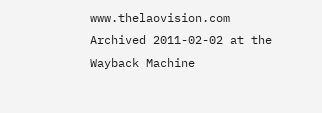www.thelaovision.com Archived 2011-02-02 at the Wayback Machine